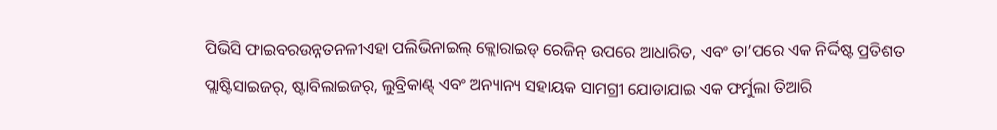ପିଭିସି ଫାଇବରଉନ୍ନତନଳୀଏହା ପଲିଭିନାଇଲ୍ କ୍ଲୋରାଇଡ୍ ରେଜିନ୍ ଉପରେ ଆଧାରିତ, ଏବଂ ତା’ପରେ ଏକ ନିର୍ଦ୍ଦିଷ୍ଟ ପ୍ରତିଶତ ପ୍ଲାଷ୍ଟିସାଇଜର୍, ଷ୍ଟାବିଲାଇଜର୍, ଲୁବ୍ରିକାଣ୍ଟ୍ ଏବଂ ଅନ୍ୟାନ୍ୟ ସହାୟକ ସାମଗ୍ରୀ ଯୋଡାଯାଇ ଏକ ଫର୍ମୁଲା ତିଆରି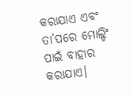କରାଯାଏ ଏବଂ ତା’ପରେ ମୋଲ୍ଡିଂ ପାଇଁ ବାହାର କରାଯାଏ।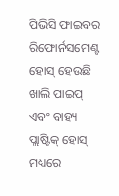ପିଭିସି ଫାଇବର ରିଫୋର୍ନସମେଣ୍ଟ ହୋସ୍ ହେଉଛି ଖାଲି ପାଇପ୍ ଏବଂ ବାହ୍ୟ ପ୍ଲାଷ୍ଟିକ୍ ହୋସ୍ ମଧ୍ୟରେ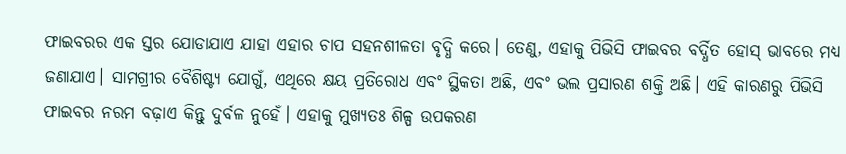ଫାଇବରର ଏକ ସ୍ତର ଯୋଡାଯାଏ ଯାହା ଏହାର ଚାପ ସହନଶୀଳତା ବୃଦ୍ଧି କରେ। ତେଣୁ, ଏହାକୁ ପିଭିସି ଫାଇବର ବର୍ଦ୍ଧିତ ହୋସ୍ ଭାବରେ ମଧ୍ୟ ଜଣାଯାଏ। ସାମଗ୍ରୀର ବୈଶିଷ୍ଟ୍ୟ ଯୋଗୁଁ, ଏଥିରେ କ୍ଷୟ ପ୍ରତିରୋଧ ଏବଂ ସ୍ଥିକତା ଅଛି, ଏବଂ ଭଲ ପ୍ରସାରଣ ଶକ୍ତି ଅଛି। ଏହି କାରଣରୁ ପିଭିସି ଫାଇବର ନରମ ବଢ଼ାଏ କିନ୍ତୁ ଦୁର୍ବଳ ନୁହେଁ। ଏହାକୁ ମୁଖ୍ୟତଃ ଶିଳ୍ପ ଉପକରଣ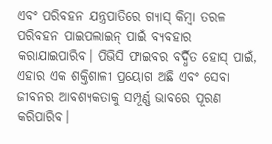ଏବଂ ପରିବହନ ଯନ୍ତ୍ରପାତିରେ ଗ୍ୟାସ୍ କିମ୍ବା ତରଳ ପରିବହନ ପାଇପଲାଇନ୍ ପାଇଁ ବ୍ୟବହାର କରାଯାଇପାରିବ। ପିଭିସି ଫାଇବର ବର୍ଦ୍ଧିତ ହୋସ୍ ପାଇଁ, ଏହାର ଏକ ଶକ୍ତିଶାଳୀ ପ୍ରୟୋଗ ଅଛି ଏବଂ ସେବା ଜୀବନର ଆବଶ୍ୟକତାକୁ ସମ୍ପୂର୍ଣ୍ଣ ଭାବରେ ପୂରଣ କରିପାରିବ।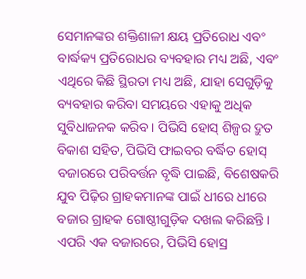ସେମାନଙ୍କର ଶକ୍ତିଶାଳୀ କ୍ଷୟ ପ୍ରତିରୋଧ ଏବଂ ବାର୍ଦ୍ଧକ୍ୟ ପ୍ରତିରୋଧର ବ୍ୟବହାର ମଧ୍ୟ ଅଛି, ଏବଂ ଏଥିରେ କିଛି ସ୍ଥିରତା ମଧ୍ୟ ଅଛି, ଯାହା ସେଗୁଡ଼ିକୁ ବ୍ୟବହାର କରିବା ସମୟରେ ଏହାକୁ ଅଧିକ ସୁବିଧାଜନକ କରିବ। ପିଭିସି ହୋସ୍ ଶିଳ୍ପର ଦ୍ରୁତ ବିକାଶ ସହିତ, ପିଭିସି ଫାଇବର ବର୍ଦ୍ଧିତ ହୋସ୍ ବଜାରରେ ପରିବର୍ତ୍ତନ ବୃଦ୍ଧି ପାଇଛି, ବିଶେଷକରି ଯୁବ ପିଢ଼ିର ଗ୍ରାହକମାନଙ୍କ ପାଇଁ ଧୀରେ ଧୀରେ ବଜାର ଗ୍ରାହକ ଗୋଷ୍ଠୀଗୁଡ଼ିକ ଦଖଲ କରିଛନ୍ତି। ଏପରି ଏକ ବଜାରରେ, ପିଭିସି ହୋସ୍ର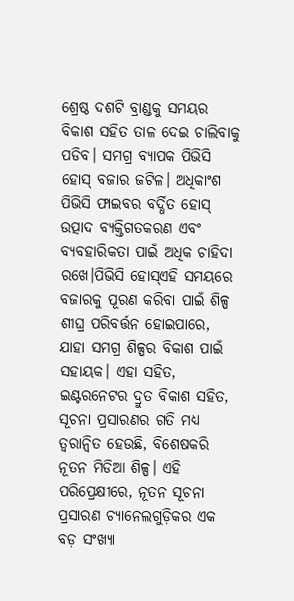ଶ୍ରେଷ୍ଠ ଦଶଟି ବ୍ରାଣ୍ଡକୁ ସମୟର ବିକାଶ ସହିତ ତାଳ ଦେଇ ଚାଲିବାକୁ ପଡିବ। ସମଗ୍ର ବ୍ୟାପକ ପିଭିସି ହୋସ୍ ବଜାର ଜଟିଳ। ଅଧିକାଂଶ ପିଭିସି ଫାଇବର ବର୍ଦ୍ଧିତ ହୋସ୍ ଉତ୍ପାଦ ବ୍ୟକ୍ତିଗତକରଣ ଏବଂ ବ୍ୟବହାରିକତା ପାଇଁ ଅଧିକ ଚାହିଦା ରଖେ।ପିଭିସି ହୋସ୍ଏହି ସମୟରେ ବଜାରକୁ ପୂରଣ କରିବା ପାଇଁ ଶିଳ୍ପ ଶୀଘ୍ର ପରିବର୍ତ୍ତନ ହୋଇପାରେ, ଯାହା ସମଗ୍ର ଶିଳ୍ପର ବିକାଶ ପାଇଁ ସହାୟକ। ଏହା ସହିତ, ଇଣ୍ଟରନେଟର ଦ୍ରୁତ ବିକାଶ ସହିତ, ସୂଚନା ପ୍ରସାରଣର ଗତି ମଧ୍ୟ ତ୍ୱରାନ୍ୱିତ ହେଉଛି, ବିଶେଷକରି ନୂତନ ମିଡିଆ ଶିଳ୍ପ। ଏହି ପରିପ୍ରେକ୍ଷୀରେ, ନୂତନ ସୂଚନା ପ୍ରସାରଣ ଚ୍ୟାନେଲଗୁଡ଼ିକର ଏକ ବଡ଼ ସଂଖ୍ୟା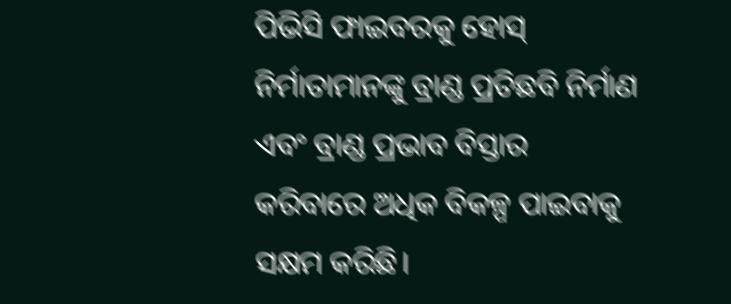ପିଭିସି ଫାଇବରକୁ ହୋସ୍ ନିର୍ମାତାମାନଙ୍କୁ ବ୍ରାଣ୍ଡ ପ୍ରତିଛବି ନିର୍ମାଣ ଏବଂ ବ୍ରାଣ୍ଡ ପ୍ରଭାବ ବିସ୍ତାର କରିବାରେ ଅଧିକ ବିକଳ୍ପ ପାଇବାକୁ ସକ୍ଷମ କରିଛି।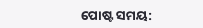ପୋଷ୍ଟ ସମୟ: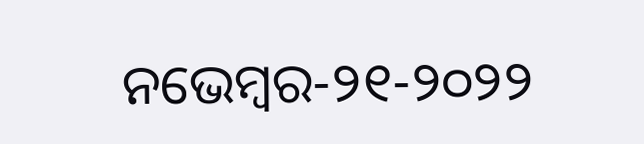ନଭେମ୍ବର-୨୧-୨୦୨୨